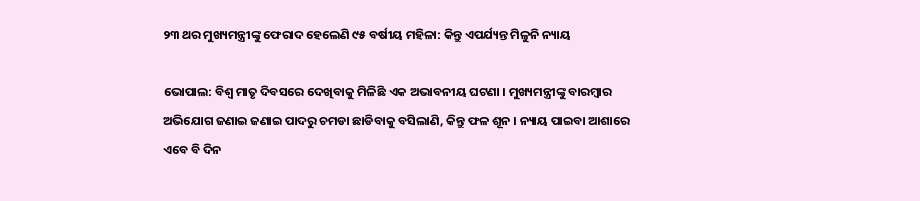୨୩ ଥର ମୁଖ୍ୟମନ୍ତ୍ରୀଙ୍କୁ ଫେରାଦ ହେଲେଣି ୯୫ ବର୍ଷୀୟ ମହିଳା: କିନ୍ତୁ ଏପର୍ଯ୍ୟନ୍ତ ମିଳୁନି ନ୍ୟାୟ

ଭୋପାଲ: ବିଶ୍ୱ ମାତୃ ଦିବସରେ ଦେଖିବାକୁ ମିଳିଛି ଏକ ଅଭାବନୀୟ ଘଟଣା । ମୁଖ୍ୟମନ୍ତ୍ରୀଙ୍କୁ ବାରମ୍ବାର ଅଭିଯୋଗ ଜଣାଇ ଜଣାଇ ପାଦରୁ ଚମଡା ଛାଡିବାକୁ ବସିଲାଣି, କିନ୍ତୁ ଫଳ ଶୂନ । ନ୍ୟାୟ ପାଇବା ଆଶାରେ ଏବେ ବି ଦିନ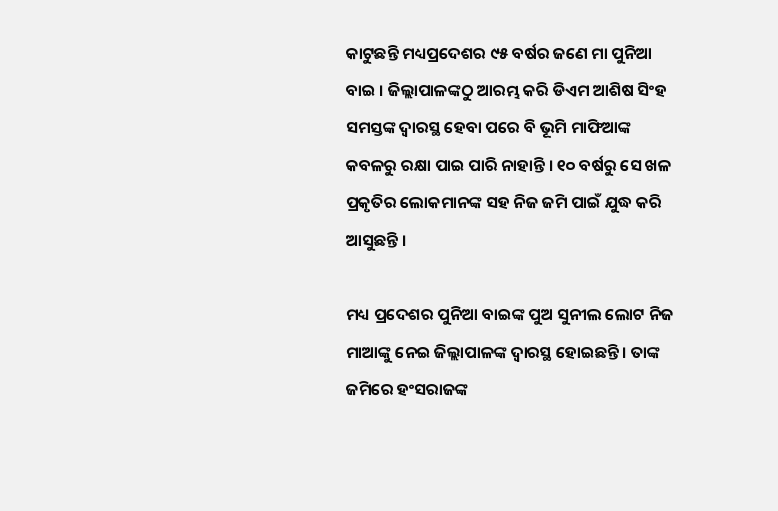କାଟୁଛନ୍ତି ମଧ୍ୟପ୍ରଦେଶର ୯୫ ବର୍ଷର ଜଣେ ମା ପୁନିଆ ବାଇ । ଜିଲ୍ଲାପାଳଙ୍କଠୁ ଆରମ୍ଭ କରି ଡିଏମ ଆଶିଷ ସିଂହ ସମସ୍ତଙ୍କ ଦ୍ୱାରସ୍ଥ ହେବା ପରେ ବି ଭୂମି ମାଫିଆଙ୍କ କବଳରୁ ରକ୍ଷା ପାଇ ପାରି ନାହାନ୍ତି । ୧୦ ବର୍ଷରୁ ସେ ଖଳ ପ୍ରକୃତିର ଲୋକମାନଙ୍କ ସହ ନିଜ ଜମି ପାଇଁ ଯୁଦ୍ଧ କରି ଆସୁଛନ୍ତି ।

ମଧ୍ୟ ପ୍ରଦେଶର ପୁନିଆ ବାଇଙ୍କ ପୁଅ ସୁନୀଲ ଲୋଟ ନିଜ ମାଆଙ୍କୁ ନେଇ ଜିଲ୍ଲାପାଳଙ୍କ ଦ୍ୱାରସ୍ଥ ହୋଇଛନ୍ତି । ତାଙ୍କ ଜମିରେ ହଂସରାଜଙ୍କ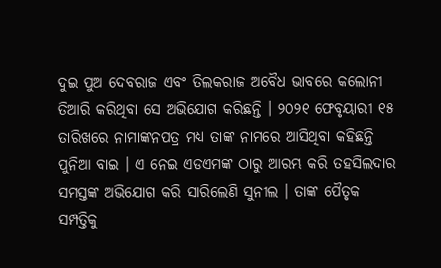ଦୁଇ ପୁଅ ଦେବରାଜ ଏବଂ ତିଲକରାଜ ଅବୈଧ ଭାବରେ କଲୋନୀ ତିଆରି କରିଥିବା ସେ ଅଭିଯୋଗ କରିଛନ୍ତି । ୨୦୨୧ ଫେବୃୟାରୀ ୧୫ ତାରିଖରେ ନାମାଙ୍କନପତ୍ର ମଧ୍ୟ ତାଙ୍କ ନାମରେ ଆସିଥିବା କହିଛନ୍ତି ପୁନିଆ ବାଇ । ଏ ନେଇ ଏଡଏମଙ୍କ ଠାରୁ ଆରମ୍ଭ କରି ତହସିଲଦାର ସମସ୍ତଙ୍କ ଅଭିଯୋଗ କରି ସାରିଲେଣି ସୁନୀଲ । ତାଙ୍କ ପୈତୃକ ସମ୍ପତ୍ତିକୁ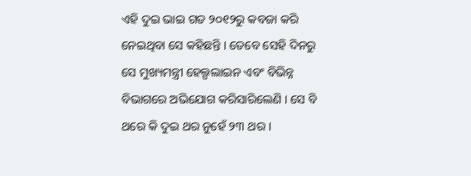ଏହି ଦୁଇ ଭାଇ ଗତ ୨୦୧୨ରୁ କବଜା କରି ନେଇଥିବା ସେ କହିଛନ୍ତି । ତେବେ ସେହି ଦିନରୁ ସେ ମୁଖ୍ୟମନ୍ତ୍ରୀ ହେଲ୍ପଲାଇନ ଏବଂ ବିଭିନ୍ନ ବିଭାଗରେ ଅଭିଯୋଗ କରିସାରିଲେଣି । ସେ ବି ଥରେ କି ଦୁଇ ଥର ନୁହେଁ ୨୩ ଥର ।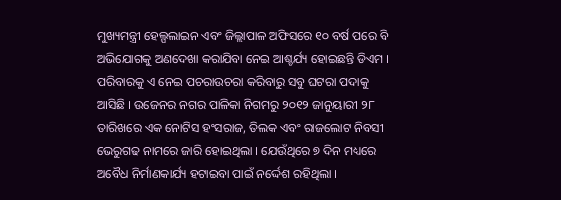ମୁଖ୍ୟମନ୍ତ୍ରୀ ହେଲ୍ପଲାଇନ ଏବଂ ଜିଲ୍ଲାପାଳ ଅଫିସରେ ୧୦ ବର୍ଷ ପରେ ବି ଅଭିଯୋଗକୁ ଅଣଦେଖା କରାଯିବା ନେଇ ଆଶ୍ଚର୍ଯ୍ୟ ହୋଇଛନ୍ତି ଡିଏମ । ପରିବାରକୁ ଏ ନେଇ ପଚରାଉଚରା କରିବାରୁ ସବୁ ଘଟରା ପଦାକୁ ଆସିଛି । ଉଜେନର ନଗର ପାଳିକା ନିଗମରୁ ୨୦୧୨ ଜାନୁୟାରୀ ୨୮ ତାରିଖରେ ଏକ ନୋଟିସ ହଂସରାଜ, ତିଲକ ଏବଂ ରାଜଲୋଟ ନିବସୀ ଭେରୁଗଢ ନାମରେ ଜାରି ହୋଇଥିଲା । ଯେଉଁଥିରେ ୭ ଦିନ ମଧ୍ୟରେ ଅବୈଧ ନିର୍ମାଣକାର୍ଯ୍ୟ ହଟାଇବା ପାଇଁ ନର୍ଦ୍ଦେଶ ରହିଥିଲା ।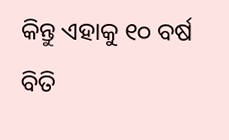କିନ୍ତୁ ଏହାକୁ ୧୦ ବର୍ଷ ବିତି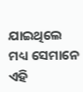ଯାଇଥିଲେ ମଧ୍ୟ ସେମାନେ ଏହି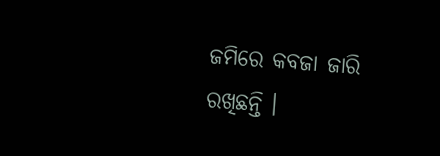ଜମିରେ କବଜା ଜାରି ରଖିଛନ୍ତି ।